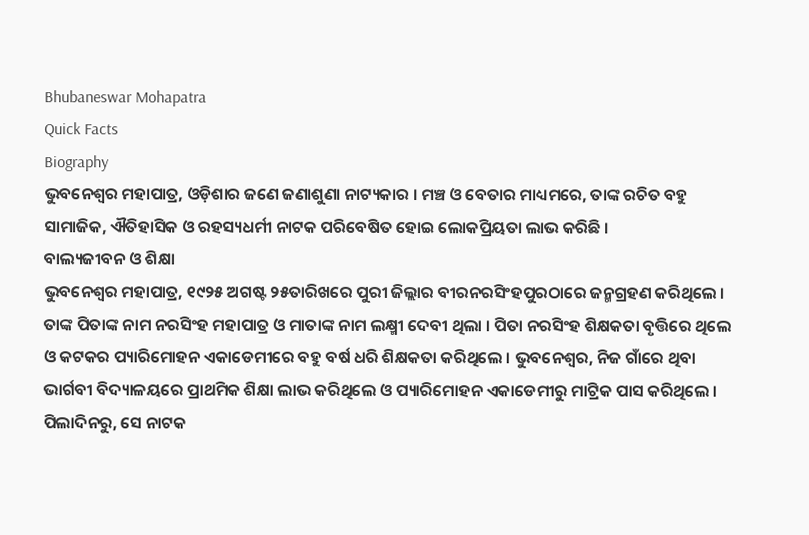Bhubaneswar Mohapatra
Quick Facts
Biography
ଭୁବନେଶ୍ୱର ମହାପାତ୍ର, ଓଡ଼ିଶାର ଜଣେ ଜଣାଶୁଣା ନାଟ୍ୟକାର । ମଞ୍ଚ ଓ ବେତାର ମାଧ୍ୟମରେ, ତାଙ୍କ ରଚିତ ବହୁ ସାମାଜିକ, ଐତିହାସିକ ଓ ରହସ୍ୟଧର୍ମୀ ନାଟକ ପରିବେଷିତ ହୋଇ ଲୋକପ୍ରିୟତା ଲାଭ କରିଛି ।
ବାଲ୍ୟଜୀବନ ଓ ଶିକ୍ଷା
ଭୁବନେଶ୍ୱର ମହାପାତ୍ର, ୧୯୨୫ ଅଗଷ୍ଟ ୨୫ତାରିଖରେ ପୁରୀ ଜିଲ୍ଲାର ବୀରନରସିଂହପୁରଠାରେ ଜନ୍ମଗ୍ରହଣ କରିଥିଲେ । ତାଙ୍କ ପିତାଙ୍କ ନାମ ନରସିଂହ ମହାପାତ୍ର ଓ ମାତାଙ୍କ ନାମ ଲକ୍ଷ୍ମୀ ଦେବୀ ଥିଲା । ପିତା ନରସିଂହ ଶିକ୍ଷକତା ବୃତ୍ତିରେ ଥିଲେ ଓ କଟକର ପ୍ୟାରିମୋହନ ଏକାଡେମୀରେ ବହୁ ବର୍ଷ ଧରି ଶିକ୍ଷକତା କରିଥିଲେ । ଭୁବନେଶ୍ୱର, ନିଜ ଗାଁରେ ଥିବା ଭାର୍ଗବୀ ବିଦ୍ୟାଳୟରେ ପ୍ରାଥମିକ ଶିକ୍ଷା ଲାଭ କରିଥିଲେ ଓ ପ୍ୟାରିମୋହନ ଏକାଡେମୀରୁ ମାଟ୍ରିକ ପାସ କରିଥିଲେ । ପିଲାଦିନରୁ, ସେ ନାଟକ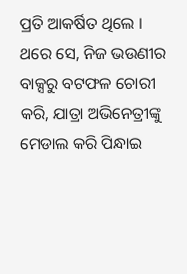ପ୍ରତି ଆକର୍ଷିତ ଥିଲେ । ଥରେ ସେ, ନିଜ ଭଉଣୀର ବାକ୍ସରୁ ବଟଫଳ ଚୋରୀ କରି, ଯାତ୍ରା ଅଭିନେତ୍ରୀଙ୍କୁ ମେଡାଲ କରି ପିନ୍ଧାଇ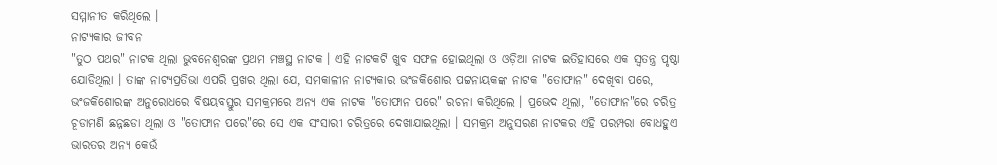ସମ୍ମାନୀତ କରିଥିଲେ ।
ନାଟ୍ୟକାର ଜୀବନ
"ତୁଠ ପଥର" ନାଟକ ଥିଲା ଭୁବନେଶ୍ୱରଙ୍କ ପ୍ରଥମ ମଞ୍ଚସ୍ଥ ନାଟକ । ଏହି ନାଟକଟି ଖୁବ ସଫଳ ହୋଇଥିଲା ଓ ଓଡ଼ିଆ ନାଟକ ଇତିହାସରେ ଏକ ସ୍ୱତନ୍ତ୍ର ପୃଷ୍ଠା ଯୋଡିଥିଲା । ତାଙ୍କ ନାଟ୍ୟପ୍ରତିଭା ଏପରି ପ୍ରଖର ଥିଲା ଯେ, ସମକାଳୀନ ନାଟ୍ୟକାର ଭଂଜକିଶୋର ପଟ୍ଟନାୟକଙ୍କ ନାଟକ "ତୋଫାନ" ଦେଖିବା ପରେ, ଭଂଜକିଶୋରଙ୍କ ଅନୁରୋଧରେ ବିଷୟବସ୍ତୁର ସମକ୍ରମରେ ଅନ୍ୟ ଏକ ନାଟକ "ତୋଫାନ ପରେ" ରଚନା କରିଥିଲେ । ପ୍ରଭେଦ ଥିଲା, "ତୋଫାନ"ରେ ଚରିତ୍ର ଚୂଡାମଣି ଛନ୍ନଛଡା ଥିଲା ଓ "ତୋଫାନ ପରେ"ରେ ସେ ଏକ ସଂସାରୀ ଚରିତ୍ରରେ ଦେଖାଯାଇଥିଲା । ସମକ୍ରମ ଅନୁସରଣ ନାଟକର ଏହି ପରମ୍ପରା ବୋଧହୁଏ ଭାରତର ଅନ୍ୟ କେଉଁ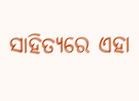ସାହିତ୍ୟରେ ଏହା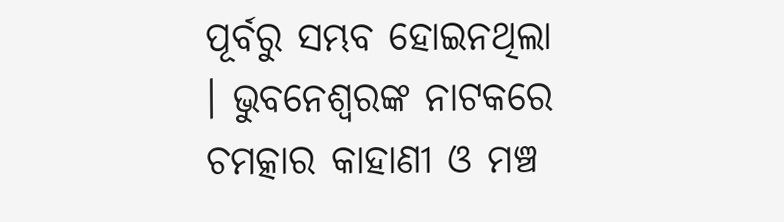ପୂର୍ବରୁ ସମ୍ଭବ ହୋଇନଥିଲା । ଭୁବନେଶ୍ୱରଙ୍କ ନାଟକରେ ଚମତ୍କାର କାହାଣୀ ଓ ମଞ୍ଚ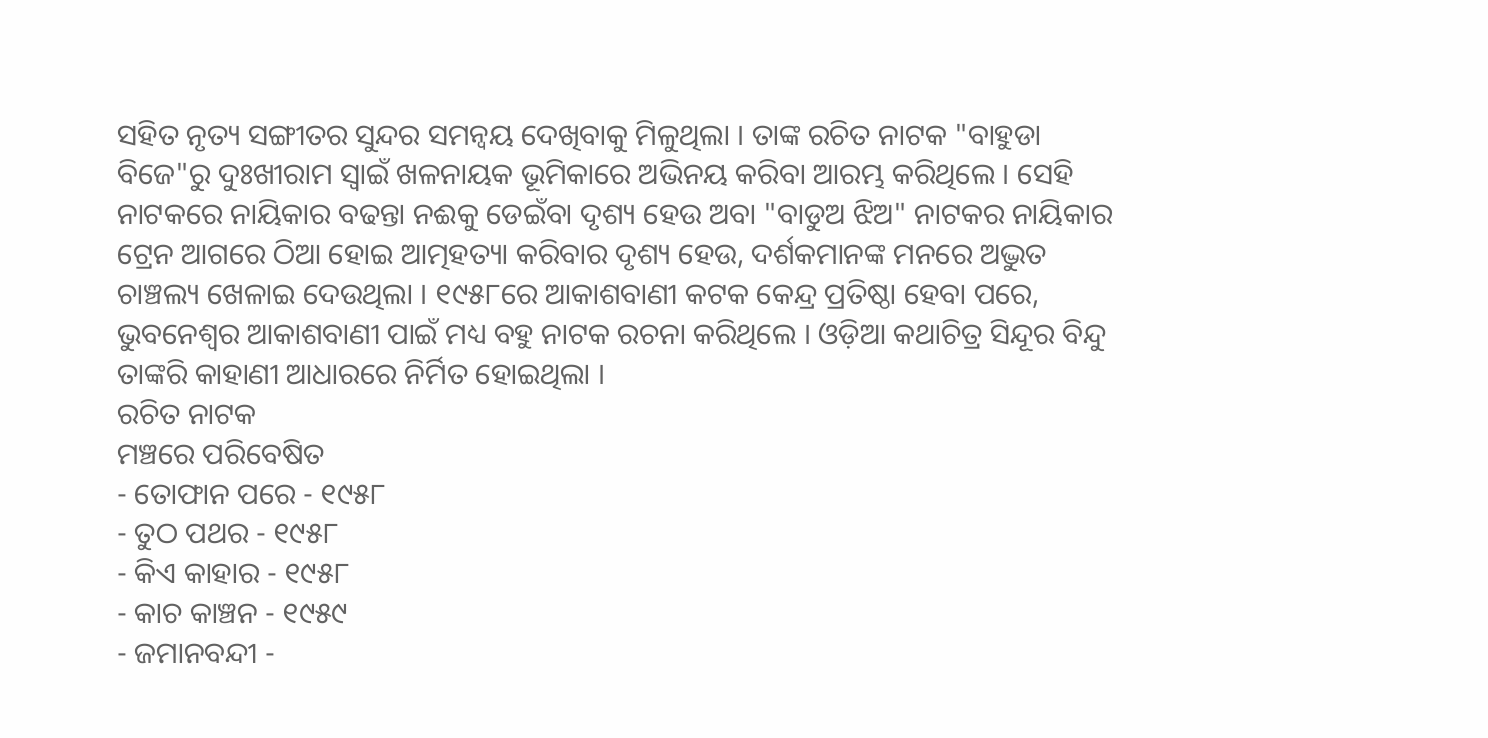ସହିତ ନୃତ୍ୟ ସଙ୍ଗୀତର ସୁନ୍ଦର ସମନ୍ୱୟ ଦେଖିବାକୁ ମିଳୁଥିଲା । ତାଙ୍କ ରଚିତ ନାଟକ "ବାହୁଡା ବିଜେ"ରୁ ଦୁଃଖୀରାମ ସ୍ୱାଇଁ ଖଳନାୟକ ଭୂମିକାରେ ଅଭିନୟ କରିବା ଆରମ୍ଭ କରିଥିଲେ । ସେହି ନାଟକରେ ନାୟିକାର ବଢନ୍ତା ନଈକୁ ଡେଇଁବା ଦୃଶ୍ୟ ହେଉ ଅବା "ବାଡୁଅ ଝିଅ" ନାଟକର ନାୟିକାର ଟ୍ରେନ ଆଗରେ ଠିଆ ହୋଇ ଆତ୍ମହତ୍ୟା କରିବାର ଦୃଶ୍ୟ ହେଉ, ଦର୍ଶକମାନଙ୍କ ମନରେ ଅଦ୍ଭୁତ ଚାଞ୍ଚଲ୍ୟ ଖେଳାଇ ଦେଉଥିଲା । ୧୯୫୮ରେ ଆକାଶବାଣୀ କଟକ କେନ୍ଦ୍ର ପ୍ରତିଷ୍ଠା ହେବା ପରେ, ଭୁବନେଶ୍ୱର ଆକାଶବାଣୀ ପାଇଁ ମଧ୍ୟ ବହୁ ନାଟକ ରଚନା କରିଥିଲେ । ଓଡ଼ିଆ କଥାଚିତ୍ର ସିନ୍ଦୂର ବିନ୍ଦୁ ତାଙ୍କରି କାହାଣୀ ଆଧାରରେ ନିର୍ମିତ ହୋଇଥିଲା ।
ରଚିତ ନାଟକ
ମଞ୍ଚରେ ପରିବେଷିତ
- ତୋଫାନ ପରେ - ୧୯୫୮
- ତୁଠ ପଥର - ୧୯୫୮
- କିଏ କାହାର - ୧୯୫୮
- କାଚ କାଞ୍ଚନ - ୧୯୫୯
- ଜମାନବନ୍ଦୀ -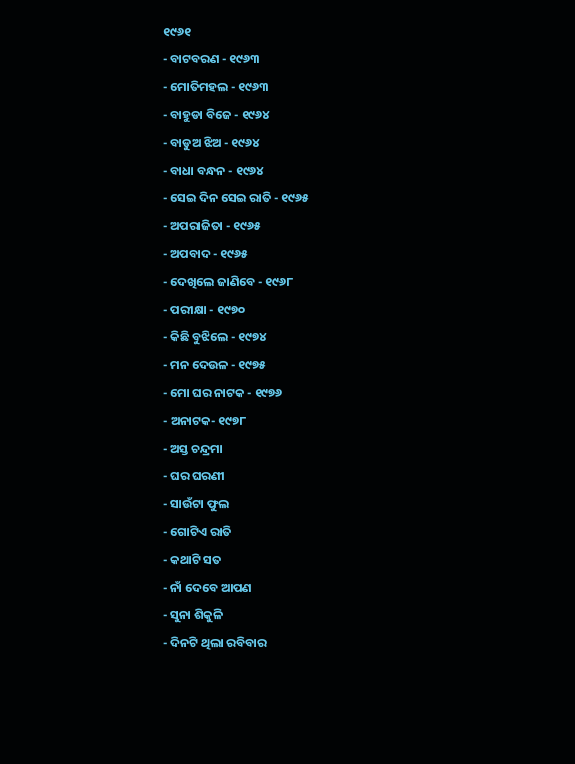୧୯୬୧
- ବାଟବରଣ - ୧୯୬୩
- ମୋତିମହଲ - ୧୯୬୩
- ବାହୁଡା ବିଜେ - ୧୯୬୪
- ବାଡୁଅ ଝିଅ - ୧୯୬୪
- ବାଧା ବନ୍ଧନ - ୧୯୬୪
- ସେଇ ଦିନ ସେଇ ରାତି - ୧୯୬୫
- ଅପରାଜିତା - ୧୯୬୫
- ଅପବାଦ - ୧୯୬୫
- ଦେଖିଲେ ଜାଣିବେ - ୧୯୬୮
- ପରୀକ୍ଷା - ୧୯୭୦
- କିଛି ବୁଝିଲେ - ୧୯୭୪
- ମନ ଦେଉଳ - ୧୯୭୫
- ମୋ ଘର ନାଟକ - ୧୯୭୬
- ଅନାଟକ- ୧୯୭୮
- ଅସ୍ତ ଚନ୍ଦ୍ରମା
- ଘର ଘରଣୀ
- ସାଉଁଟା ଫୁଲ
- ଗୋଟିଏ ରାତି
- କଥାଟି ସତ
- ନାଁ ଦେବେ ଆପଣ
- ସୁନା ଶିକୁଳି
- ଦିନଟି ଥିଲା ରବିବାର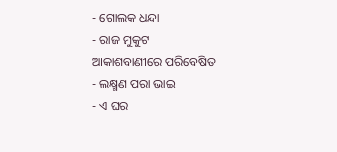- ଗୋଲକ ଧନ୍ଦା
- ରାଜ ମୁକୁଟ
ଆକାଶବାଣୀରେ ପରିବେଷିତ
- ଲକ୍ଷ୍ମଣ ପରା ଭାଇ
- ଏ ଘର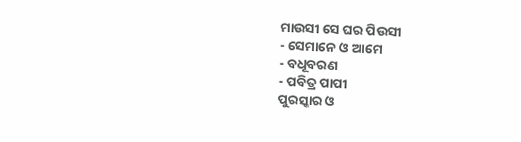ମାଉସୀ ସେ ଘର ପିଉସୀ
- ସେମାନେ ଓ ଆମେ
- ବଧୂବରଣ
- ପବିତ୍ର ପାପୀ
ପୁରସ୍କାର ଓ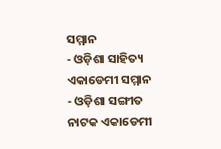ସମ୍ମାନ
- ଓଡ଼ିଶା ସାହିତ୍ୟ ଏକାଡେମୀ ସମ୍ମାନ
- ଓଡ଼ିଶା ସଙ୍ଗୀତ ନାଟକ ଏକାଡେମୀ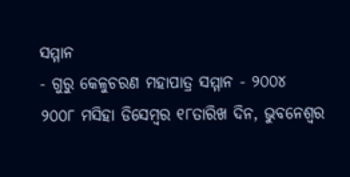ସମ୍ମାନ
- ଗୁରୁ କେଳୁଚରଣ ମହାପାତ୍ର ସମ୍ମାନ - ୨୦୦୪
୨୦୦୮ ମସିହା ଡିସେମ୍ବର ୧୮ତାରିଖ ଦିନ, ଭୁବନେଶ୍ୱର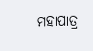ମହାପାତ୍ର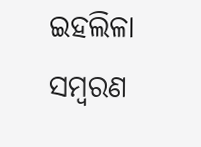ଇହଲିଳା ସମ୍ବରଣ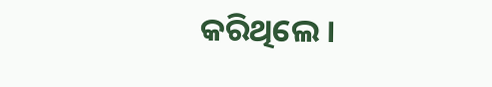କରିଥିଲେ ।